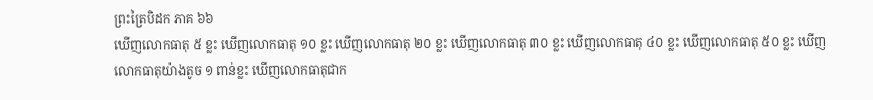ព្រះត្រៃបិដក ភាគ ៦៦
ឃើញលោកធាតុ ៥ ខ្លះ ឃើញលោកធាតុ ១០ ខ្លះ ឃើញលោកធាតុ ២០ ខ្លះ ឃើញលោកធាតុ ៣០ ខ្លះ ឃើញលោកធាតុ ៤០ ខ្លះ ឃើញលោកធាតុ ៥០ ខ្លះ ឃើញលោកធាតុយ៉ាងតូច ១ ពាន់ខ្លះ ឃើញលោកធាតុជាក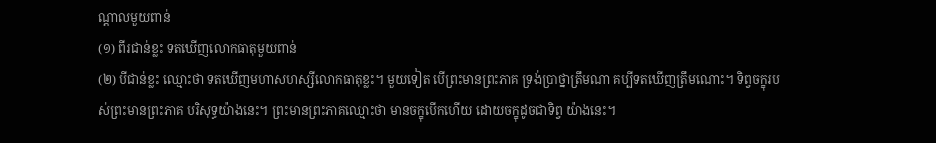ណ្តាលមួយពាន់
(១) ពីរជាន់ខ្លះ ទតឃើញលោកធាតុមួយពាន់
(២) បីជាន់ខ្លះ ឈ្មោះថា ទតឃើញមហាសហស្សីលោកធាតុខ្លះ។ មួយទៀត បើព្រះមានព្រះភាគ ទ្រង់ប្រាថ្នាត្រឹមណា គប្បីទតឃើញត្រឹមណោះ។ ទិព្វចក្ខុរបស់ព្រះមានព្រះភាគ បរិសុទ្ធយ៉ាងនេះ។ ព្រះមានព្រះភាគឈ្មោះថា មានចក្ខុបើកហើយ ដោយចក្ខុដូចជាទិព្វ យ៉ាងនេះ។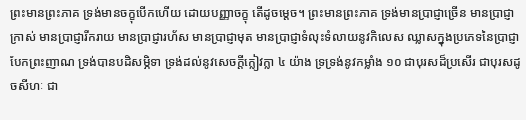ព្រះមានព្រះភាគ ទ្រង់មានចក្ខុបើកហើយ ដោយបញ្ញាចក្ខុ តើដូចម្តេច។ ព្រះមានព្រះភាគ ទ្រង់មានប្រាជ្ញាច្រើន មានប្រាជ្ញាក្រាស់ មានប្រាជ្ញារីករាយ មានប្រាជ្ញារហ័ស មានប្រាជ្ញាមុត មានប្រាជ្ញាទំលុះទំលាយនូវកិលេស ឈ្លាសក្នុងប្រភេទនៃប្រាជ្ញា បែកព្រះញាណ ទ្រង់បានបដិសម្ភិទា ទ្រង់ដល់នូវសេចក្តីក្លៀវក្លា ៤ យ៉ាង ទ្រទ្រង់នូវកម្លាំង ១០ ជាបុរសដ៏ប្រសើរ ជាបុរសដូចសីហៈ ជា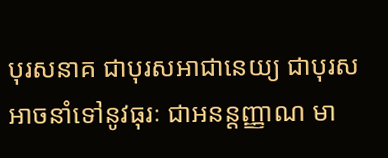បុរសនាគ ជាបុរសអាជានេយ្យ ជាបុរសអាចនាំទៅនូវធុរៈ ជាអនន្តញ្ញាណ មា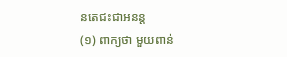នតេជះជាអនន្ត
(១) ពាក្យថា មួយពាន់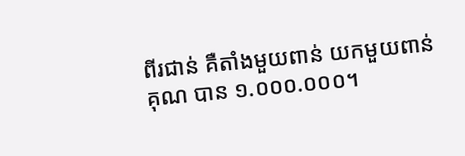ពីរជាន់ គឺតាំងមួយពាន់ យកមួយពាន់គុណ បាន ១.០០០.០០០។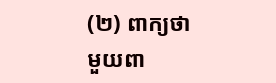(២) ពាក្យថា មួយពា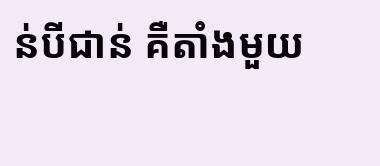ន់បីជាន់ គឺតាំងមួយ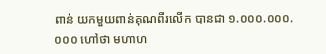ពាន់ យកមួយពាន់គុណពីរលើក បានជា ១.០០០.០០០.០០០ ហៅថា មហាហ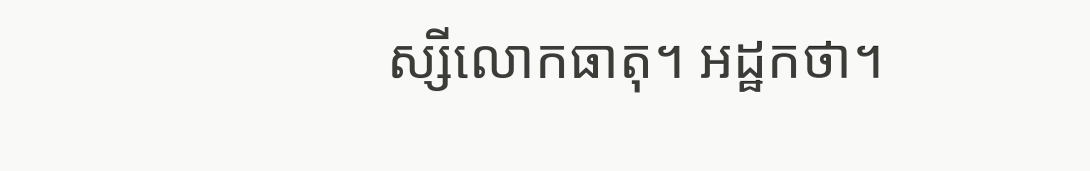ស្សីលោកធាតុ។ អដ្ឋកថា។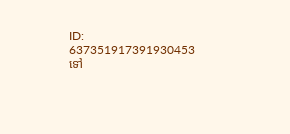ID: 637351917391930453
ទៅ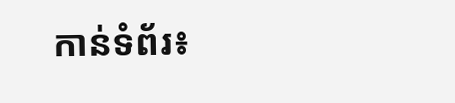កាន់ទំព័រ៖